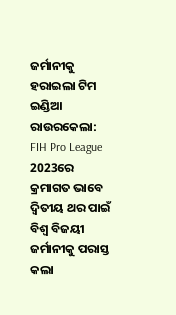ଜର୍ମାନୀକୁ ହରାଇଲା ଟିମ ଇଣ୍ଡିଆ ରାଉରକେଲା: FIH Pro League 2023ରେ କ୍ରମାଗତ ଭାବେ ଦ୍ବିତୀୟ ଥର ପାଇଁ ବିଶ୍ବ ବିଜୟୀ ଜର୍ମାନୀକୁ ପରାସ୍ତ କଲା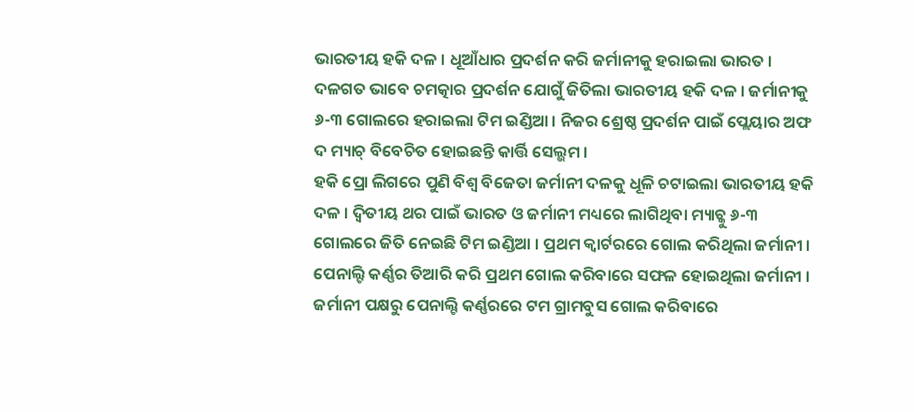ଭାରତୀୟ ହକି ଦଳ । ଧୂଆଁଧାର ପ୍ରଦର୍ଶନ କରି ଜର୍ମାନୀକୁ ହରାଇଲା ଭାରତ । ଦଳଗତ ଭାବେ ଚମତ୍କାର ପ୍ରଦର୍ଶନ ଯୋଗୁଁ ଜିତିଲା ଭାରତୀୟ ହକି ଦଳ । ଜର୍ମାନୀକୁ ୬-୩ ଗୋଲରେ ହରାଇଲା ଟିମ ଇଣ୍ଡିଆ । ନିଜର ଶ୍ରେଷ୍ଠ ପ୍ରଦର୍ଶନ ପାଇଁ ପ୍ଲେୟାର ଅଫ ଦ ମ୍ୟାଚ୍ ବିବେଚିତ ହୋଇଛନ୍ତି କାର୍ତ୍ତି ସେଲ୍ଭମ ।
ହକି ପ୍ରୋ ଲିଗରେ ପୁଣି ବିଶ୍ବ ବିଜେତା ଜର୍ମାନୀ ଦଳକୁ ଧୂଳି ଚଟାଇଲା ଭାରତୀୟ ହକି ଦଳ । ଦ୍ବିତୀୟ ଥର ପାଇଁ ଭାରତ ଓ ଜର୍ମାନୀ ମଧ୍ୟରେ ଲାଗିଥିବା ମ୍ୟାଚ୍କୁ ୬-୩ ଗୋଲରେ ଜିତି ନେଇଛି ଟିମ ଇଣ୍ଡିଆ । ପ୍ରଥମ କ୍ବାର୍ଟରରେ ଗୋଲ କରିଥିଲା ଜର୍ମାନୀ । ପେନାଲ୍ଟି କର୍ଣ୍ଣର ତିଆରି କରି ପ୍ରଥମ ଗୋଲ କରିବାରେ ସଫଳ ହୋଇଥିଲା ଜର୍ମାନୀ । ଜର୍ମାନୀ ପକ୍ଷରୁ ପେନାଲ୍ଟି କର୍ଣ୍ଣରରେ ଟମ ଗ୍ରାମବୁସ ଗୋଲ କରିବାରେ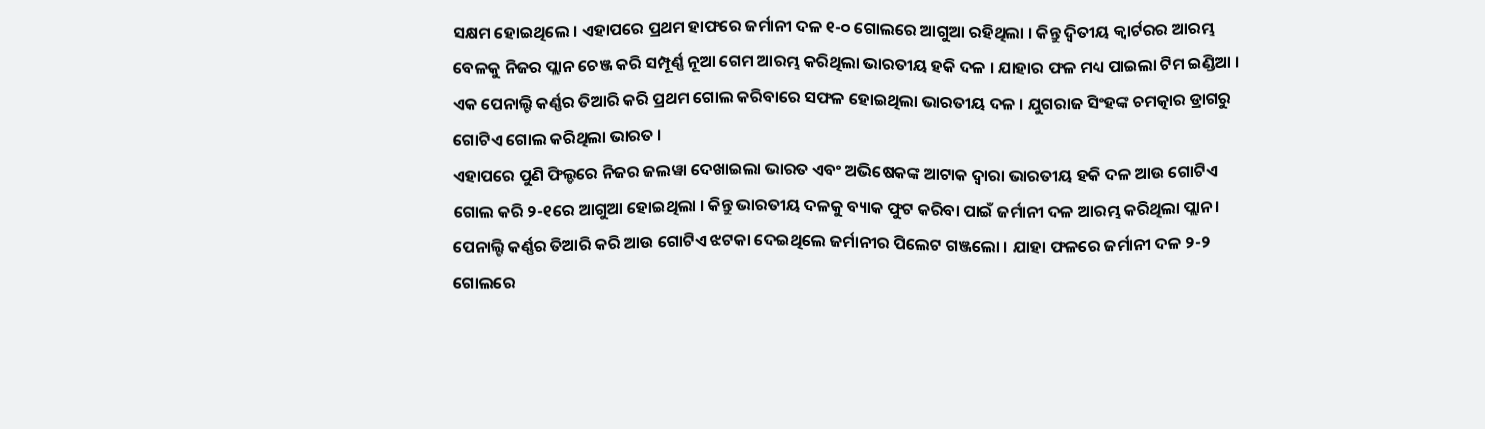ସକ୍ଷମ ହୋଇଥିଲେ । ଏହାପରେ ପ୍ରଥମ ହାଫରେ ଜର୍ମାନୀ ଦଳ ୧-୦ ଗୋଲରେ ଆଗୁଆ ରହିଥିଲା । କିନ୍ତୁ ଦ୍ବିତୀୟ କ୍ବାର୍ଟରର ଆରମ୍ଭ ବେଳକୁ ନିଜର ପ୍ଲାନ ଚେଞ୍ଜ କରି ସମ୍ପୂର୍ଣ୍ଣ ନୂଆ ଗେମ ଆରମ୍ଭ କରିଥିଲା ଭାରତୀୟ ହକି ଦଳ । ଯାହାର ଫଳ ମଧ୍ୟ ପାଇଲା ଟିମ ଇଣ୍ଡିଆ । ଏକ ପେନାଲ୍ଟି କର୍ଣ୍ଣର ତିଆରି କରି ପ୍ରଥମ ଗୋଲ କରିବାରେ ସଫଳ ହୋଇଥିଲା ଭାରତୀୟ ଦଳ । ଯୁଗରାଜ ସିଂହଙ୍କ ଚମତ୍କାର ଡ୍ରାଗରୁ ଗୋଟିଏ ଗୋଲ କରିଥିଲା ଭାରତ ।
ଏହାପରେ ପୁଣି ଫିଲ୍ଡରେ ନିଜର ଜଲୱା ଦେଖାଇଲା ଭାରତ ଏବଂ ଅଭିଷେକଙ୍କ ଆଟାକ ଦ୍ବାରା ଭାରତୀୟ ହକି ଦଳ ଆଉ ଗୋଟିଏ ଗୋଲ କରି ୨-୧ରେ ଆଗୁଆ ହୋଇଥିଲା । କିନ୍ତୁ ଭାରତୀୟ ଦଳକୁ ବ୍ୟାକ ଫୁଟ କରିବା ପାଇଁ ଜର୍ମାନୀ ଦଳ ଆରମ୍ଭ କରିଥିଲା ପ୍ଲାନ । ପେନାଲ୍ଟି କର୍ଣ୍ଣର ତିଆରି କରି ଆଉ ଗୋଟିଏ ଝଟକା ଦେଇଥିଲେ ଜର୍ମାନୀର ପିଲେଟ ଗଞ୍ଜଲୋ । ଯାହା ଫଳରେ ଜର୍ମାନୀ ଦଳ ୨-୨ ଗୋଲରେ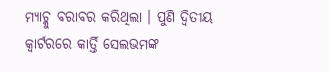ମ୍ୟାଚ୍କୁ ବରାବର କରିଥିଲା । ପୁଣି ଦ୍ବିତୀୟ କ୍ବାର୍ଟରରେ କାର୍ତ୍ତି ସେଲଭମଙ୍କ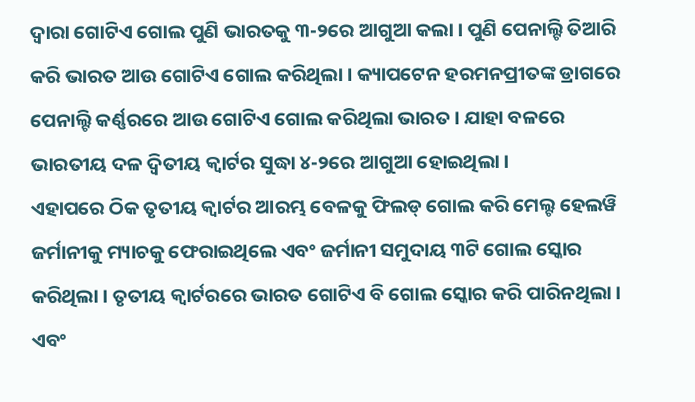ଦ୍ଵାରା ଗୋଟିଏ ଗୋଲ ପୁଣି ଭାରତକୁ ୩-୨ରେ ଆଗୁଆ କଲା । ପୁଣି ପେନାଲ୍ଟି ତିଆରି କରି ଭାରତ ଆଉ ଗୋଟିଏ ଗୋଲ କରିଥିଲା । କ୍ୟାପଟେନ ହରମନପ୍ରୀତଙ୍କ ଡ୍ରାଗରେ ପେନାଲ୍ଟି କର୍ଣ୍ଣରରେ ଆଉ ଗୋଟିଏ ଗୋଲ କରିଥିଲା ଭାରତ । ଯାହା ବଳରେ ଭାରତୀୟ ଦଳ ଦ୍ବିତୀୟ କ୍ବାର୍ଟର ସୁଦ୍ଧା ୪-୨ରେ ଆଗୁଆ ହୋଇଥିଲା ।
ଏହାପରେ ଠିକ ତୃତୀୟ କ୍ବାର୍ଟର ଆରମ୍ଭ ବେଳକୁ ଫିଲଡ୍ ଗୋଲ କରି ମେଲ୍ଟ ହେଲୱି ଜର୍ମାନୀକୁ ମ୍ୟାଚକୁ ଫେରାଇଥିଲେ ଏବଂ ଜର୍ମାନୀ ସମୁଦାୟ ୩ଟି ଗୋଲ ସ୍କୋର କରିଥିଲା । ତୃତୀୟ କ୍ବାର୍ଟରରେ ଭାରତ ଗୋଟିଏ ବି ଗୋଲ ସ୍କୋର କରି ପାରିନଥିଲା । ଏବଂ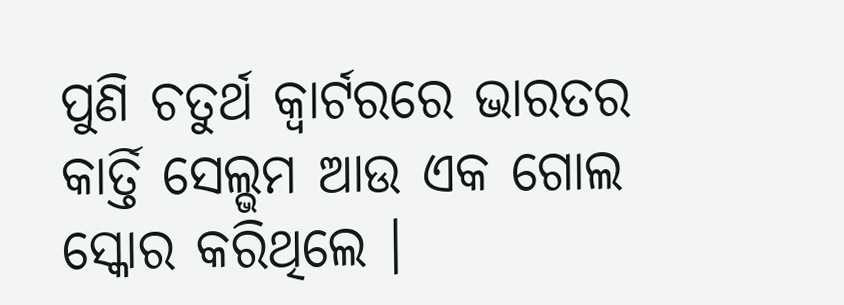ପୁଣି ଚତୁର୍ଥ କ୍ବାର୍ଟରରେ ଭାରତର କାର୍ତ୍ତି ସେଲ୍ଭମ ଆଉ ଏକ ଗୋଲ ସ୍କୋର କରିଥିଲେ ।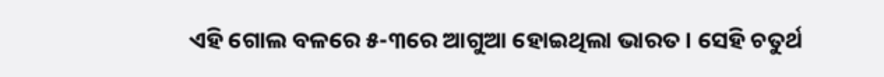ଏହି ଗୋଲ ବଳରେ ୫-୩ରେ ଆଗୁଆ ହୋଇଥିଲା ଭାରତ । ସେହି ଚତୁର୍ଥ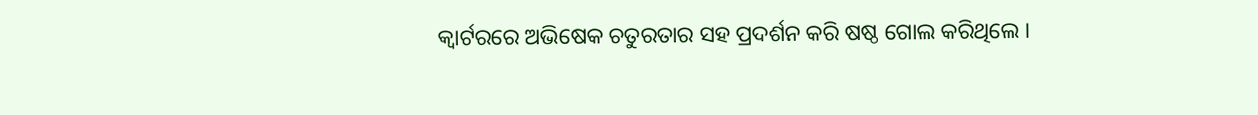କ୍ବାର୍ଟରରେ ଅଭିଷେକ ଚତୁରତାର ସହ ପ୍ରଦର୍ଶନ କରି ଷଷ୍ଠ ଗୋଲ କରିଥିଲେ ।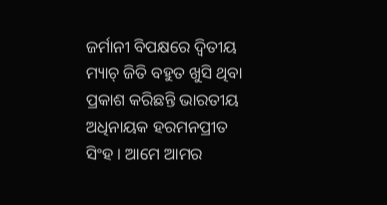ଜର୍ମାନୀ ବିପକ୍ଷରେ ଦ୍ବିତୀୟ ମ୍ୟାଚ୍ ଜିତି ବହୁତ ଖୁସି ଥିବା ପ୍ରକାଶ କରିଛନ୍ତି ଭାରତୀୟ ଅଧିନାୟକ ହରମନପ୍ରୀତ ସିଂହ । ଆମେ ଆମର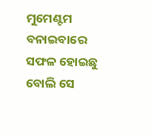ମୁମେଣ୍ଟମ ବନାଇବାରେ ସଫଳ ହୋଇଛୁ ବୋଲି ସେ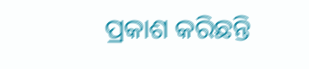ପ୍ରକାଶ କରିଛନ୍ତି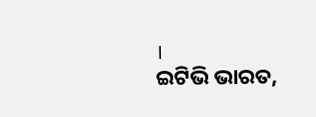।
ଇଟିଭି ଭାରତ,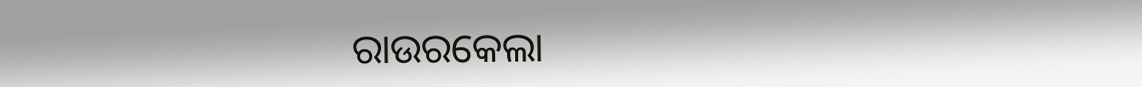ରାଉରକେଲା